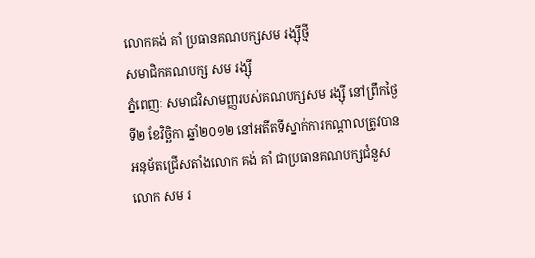លោកគង់ គាំ ប្រធានគណបក្សសម រង្ស៊ីថ្មី
សមាជិកគណបក្ស សម រង្ស៊ី
ភ្នំពេញៈ សមាជវិសាមញ្ញរបស់គណបក្សសម រង្ស៊ី នៅព្រឹកថ្ងៃទី២ ខែវិច្ឆិកា ឆ្នាំ២០១២ នៅអតីតទីស្នាក់ការកណ្តាលត្រូវបានអនុម័តជ្រើសតាំងលោក គង់ គាំ ជាប្រធានគណបក្សជំនួសលោក សម រ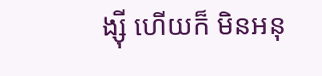ង្ស៊ី ហើយក៏ មិនអនុ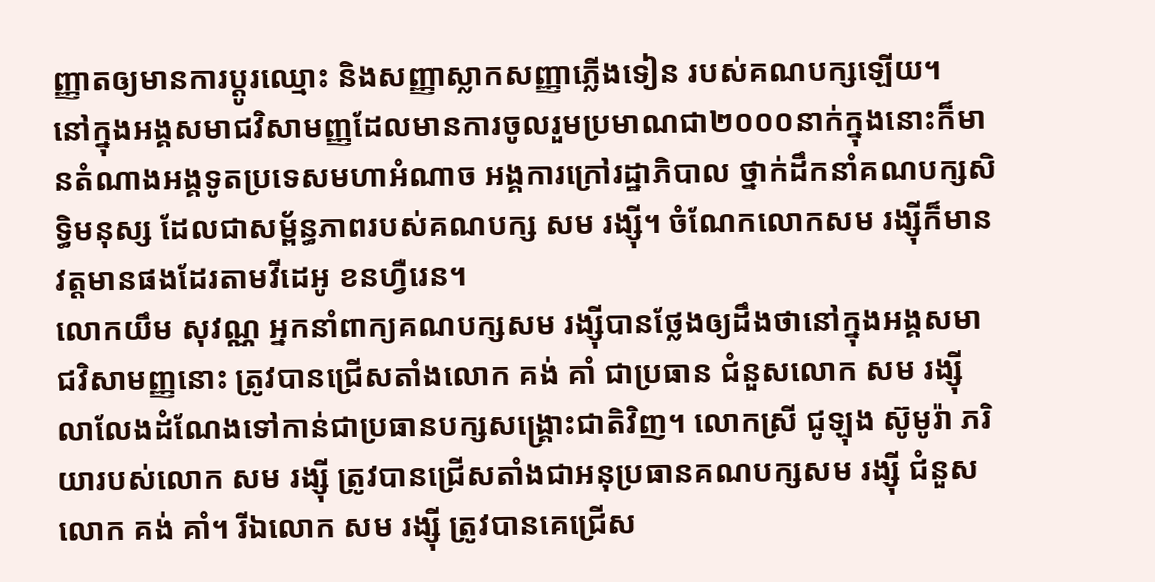ញ្ញាតឲ្យមានការប្តូរឈ្មោះ និងសញ្ញាស្លាកសញ្ញាភ្លើងទៀន របស់គណបក្សឡើយ។
នៅក្នុងអង្គសមាជវិសាមញ្ញដែលមានការចូលរួមប្រមាណជា២០០០នាក់ក្នុងនោះក៏មានតំណាងអង្គទូតប្រទេសមហាអំណាច អង្គការក្រៅរដ្ឋាភិបាល ថ្នាក់ដឹកនាំគណបក្សសិទ្ធិមនុស្ស ដែលជាសម្ព័ន្ធភាពរបស់គណបក្ស សម រង្ស៊ី។ ចំណែកលោកសម រង្ស៊ីក៏មានវត្តមានផងដែរតាមវីដេអូ ខនហ្វឺរេន។
លោកយឹម សុវណ្ណ អ្នកនាំពាក្យគណបក្សសម រង្ស៊ីបានថ្លែងឲ្យដឹងថានៅក្នុងអង្គសមាជវិសាមញ្ញនោះ ត្រូវបានជ្រើសតាំងលោក គង់ គាំ ជាប្រធាន ជំនួសលោក សម រង្ស៊ីលាលែងដំណែងទៅកាន់ជាប្រធានបក្សសង្គ្រោះជាតិវិញ។ លោកស្រី ជូឡុង ស៊ូមូរ៉ា ភរិយារបស់លោក សម រង្ស៊ី ត្រូវបានជ្រើសតាំងជាអនុប្រធានគណបក្សសម រង្ស៊ី ជំនួសលោក គង់ គាំ។ រីឯលោក សម រង្ស៊ី ត្រូវបានគេជ្រើស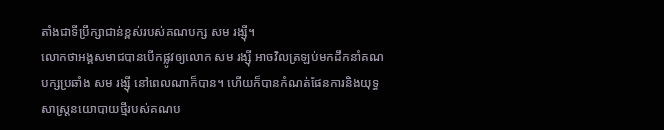តាំងជាទីប្រឹក្សាជាន់ខ្ពស់របស់គណបក្ស សម រង្ស៊ី។
លោកថាអង្គសមាជបានបើកផ្លូវឲ្យលោក សម រង្ស៊ី អាចវិលត្រឡប់មកដឹកនាំគណបក្សប្រឆាំង សម រង្ស៊ី នៅពេលណាក៏បាន។ ហើយក៏បានកំណត់ផែនការនិងយុទ្ធសាស្ត្រនយោបាយថ្មីរបស់គណប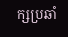ក្សប្រឆាំ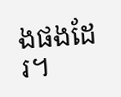ងផងដែរ។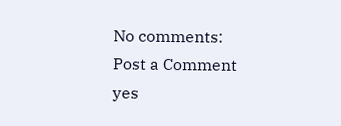No comments:
Post a Comment
yes